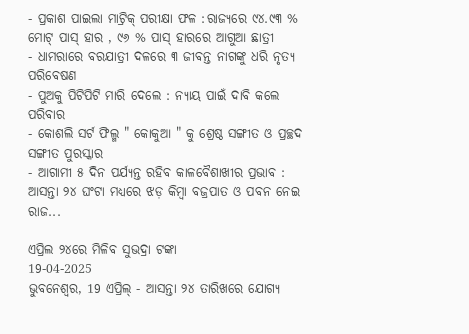- ପ୍ରକାଶ ପାଇଲା ମାଟ୍ରିକ୍ ପରୀକ୍ଷା ଫଳ :ରାଜ୍ୟରେ ୯୪.୯୩ % ମୋଟ୍ ପାସ୍ ହାର , ୯୬ % ପାସ୍ ହାରରେ ଆଗୁଆ ଛାତ୍ରୀ
- ଧାମରାରେ ବରଯାତ୍ରୀ ଦଳରେ ୩ ଜୀବନ୍ତ ନାଗଙ୍କୁ ଧରି ନୃତ୍ୟ ପରିବେଷଣ
- ପୁଅକୁ ପିଟିପିଟି ମାରି ଦେଲେ : ନ୍ୟାୟ ପାଇଁ ଦାବି କଲେ ପରିବାର
- କୋଶଲି ସର୍ଟ ଫିଲ୍ମ " କୋକୁଆ " କୁ ଶ୍ରେଷ୍ଠ ସଙ୍ଗୀତ ଓ ପ୍ରଚ୍ଛଦ ସଙ୍ଗୀତ ପୁରସ୍କାର
- ଆଗାମୀ ୫ ଦିନ ପର୍ଯ୍ୟନ୍ତ ରହିବ କାଳବୈଶାଖୀର ପ୍ରଭାବ : ଆସନ୍ତା ୨୪ ଘଂଟା ମଧ୍ୟରେ ଝଡ଼ କିମ୍ବା ବଜ୍ରପାତ ଓ ପବନ ନେଇ ରାଜ...

ଏପ୍ରିଲ ୨୪ରେ ମିଳିବ ସୁଭଦ୍ରା ଟଙ୍କା
19-04-2025
ଭୁବନେଶ୍ୱର, 19 ଏପ୍ରିଲ୍ - ଆସନ୍ତା ୨୪ ତାରିଖରେ ଯୋଗ୍ୟ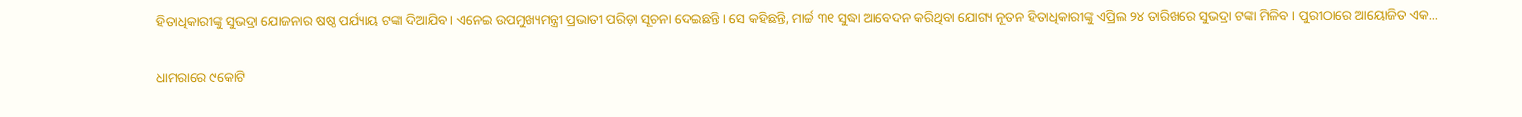ହିତାଧିକାରୀଙ୍କୁ ସୁଭଦ୍ରା ଯୋଜନାର ଷଷ୍ଠ ପର୍ଯ୍ୟାୟ ଟଙ୍କା ଦିଆଯିବ। ଏନେଇ ଉପମୁଖ୍ୟମନ୍ତ୍ରୀ ପ୍ରଭାତୀ ପରିଡ଼ା ସୂଚନା ଦେଇଛନ୍ତି। ସେ କହିଛନ୍ତି, ମାର୍ଚ୍ଚ ୩୧ ସୁଦ୍ଧା ଆବେଦନ କରିଥିବା ଯୋଗ୍ୟ ନୂତନ ହିତାଧିକାରୀଙ୍କୁ ଏପ୍ରିଲ ୨୪ ତାରିଖରେ ସୁଭଦ୍ରା ଟଙ୍କା ମିଳିବ । ପୁରୀଠାରେ ଆୟୋଜିତ ଏକ...

ଧାମରାରେ ୯କୋଟି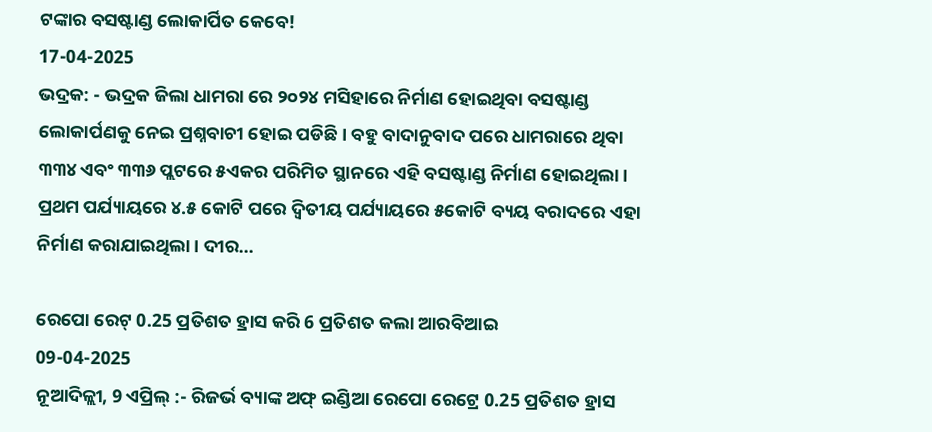ଟଙ୍କାର ବସଷ୍ଟାଣ୍ଡ ଲୋକାର୍ପିତ କେବେ!
17-04-2025
ଭଦ୍ରକ: - ଭଦ୍ରକ ଜିଲା ଧାମରା ରେ ୨୦୨୪ ମସିହାରେ ନିର୍ମାଣ ହୋଇଥିବା ବସଷ୍ଟାଣ୍ଡ ଲୋକାର୍ପଣକୁ ନେଇ ପ୍ରଶ୍ନବାଚୀ ହୋଇ ପଡିଛି। ବହୁ ବାଦାନୁବାଦ ପରେ ଧାମରାରେ ଥିବା ୩୩୪ ଏବଂ ୩୩୬ ପ୍ଲଟରେ ୫ଏକର ପରିମିତ ସ୍ଥାନରେ ଏହି ବସଷ୍ଟାଣ୍ଡ ନିର୍ମାଣ ହୋଇଥିଲା। ପ୍ରଥମ ପର୍ଯ୍ୟାୟରେ ୪.୫ କୋଟି ପରେ ଦ୍ୱିତୀୟ ପର୍ଯ୍ୟାୟରେ ୫କୋଟି ବ୍ୟୟ ବରାଦରେ ଏହା ନିର୍ମାଣ କରାଯାଇଥିଲା। ଦୀର...

ରେପୋ ରେଟ୍ 0.25 ପ୍ରତିଶତ ହ୍ରାସ କରି 6 ପ୍ରତିଶତ କଲା ଆରବିଆଇ
09-04-2025
ନୂଆଦିଳ୍ଲୀ, 9 ଏପ୍ରିଲ୍ :- ରିଜର୍ଭ ବ୍ୟାଙ୍କ ଅଫ୍ ଇଣ୍ଡିଆ ରେପୋ ରେଟ୍ରେ 0.25 ପ୍ରତିଶତ ହ୍ରାସ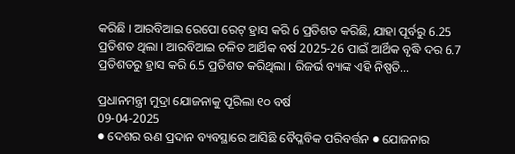କରିଛି । ଆରବିଆଇ ରେପୋ ରେଟ୍ ହ୍ରାସ କରି 6 ପ୍ରତିଶତ କରିଛି, ଯାହା ପୂର୍ବରୁ 6.25 ପ୍ରତିଶତ ଥିଲା । ଆରବିଆଇ ଚଳିତ ଆର୍ଥିକ ବର୍ଷ 2025-26 ପାଇଁ ଆର୍ଥିକ ବୃଦ୍ଧି ଦର 6.7 ପ୍ରତିଶତରୁ ହ୍ରାସ କରି 6.5 ପ୍ରତିଶତ କରିଥିଲା । ରିଜର୍ଭ ବ୍ୟାଙ୍କ ଏହି ନିଷ୍ପତି...

ପ୍ରଧାନମନ୍ତ୍ରୀ ମୁଦ୍ରା ଯୋଜନାକୁ ପୂରିଲା ୧୦ ବର୍ଷ
09-04-2025
● ଦେଶର ଋଣ ପ୍ରଦାନ ବ୍ୟବସ୍ଥାରେ ଆସିଛି ବୈପ୍ଳବିକ ପରିବର୍ତ୍ତନ ● ଯୋଜନାର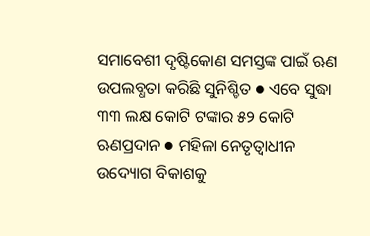ସମାବେଶୀ ଦୃଷ୍ଟିକୋଣ ସମସ୍ତଙ୍କ ପାଇଁ ଋଣ ଉପଲବ୍ଧତା କରିଛି ସୁନିଶ୍ଚିତ ● ଏବେ ସୁଦ୍ଧା ୩୩ ଲକ୍ଷ କୋଟି ଟଙ୍କାର ୫୨ କୋଟି ଋଣପ୍ରଦାନ ● ମହିଳା ନେତୃତ୍ୱାଧୀନ ଉଦ୍ୟୋଗ ବିକାଶକୁ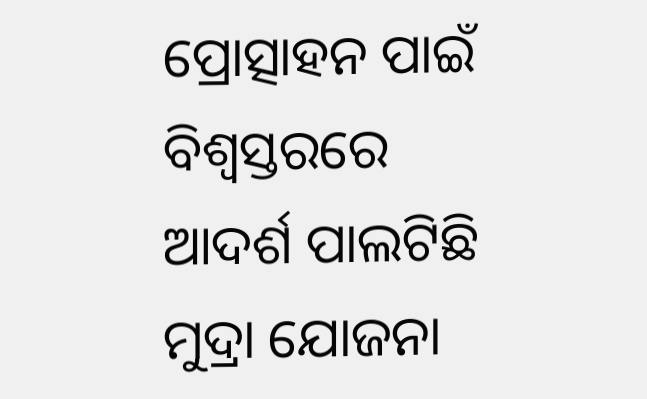ପ୍ରୋତ୍ସାହନ ପାଇଁ ବିଶ୍ୱସ୍ତରରେ ଆଦର୍ଶ ପାଲଟିଛି ମୁଦ୍ରା ଯୋଜନା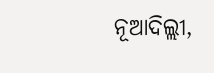ନୂଆଦିଲ୍ଲୀ,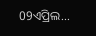09ଏପ୍ରିଲ...